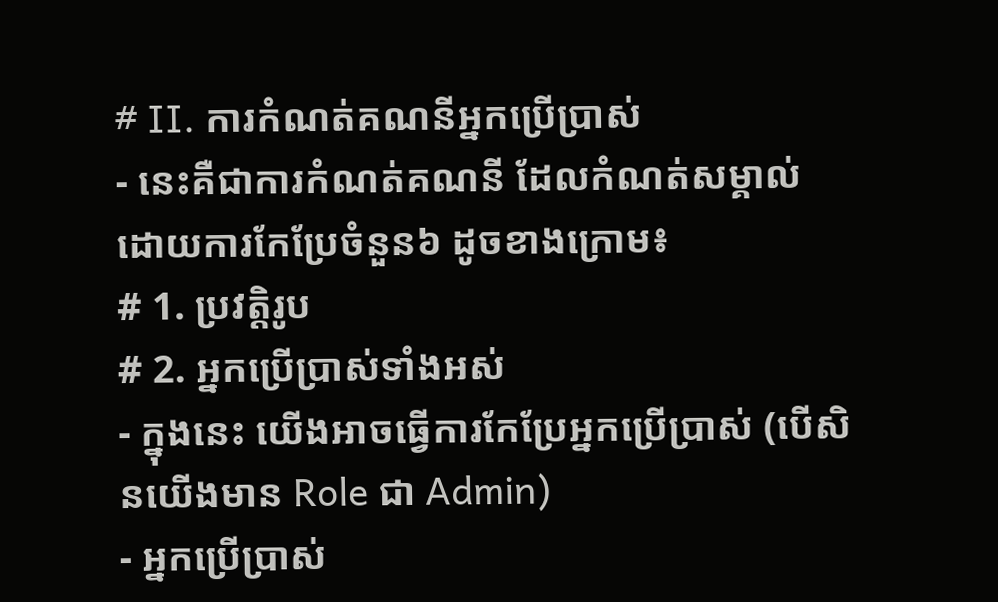# II. ការកំណត់គណនីអ្នកប្រើប្រាស់
- នេះគឺជាការកំណត់គណនី ដែលកំណត់សម្គាល់ដោយការកែប្រែចំនួន៦ ដូចខាងក្រោម៖
# 1. ប្រវត្តិរូប
# 2. អ្នកប្រើប្រាស់ទាំងអស់
- ក្នុងនេះ យើងអាចធ្វើការកែប្រែអ្នកប្រើប្រាស់ (បើសិនយើងមាន Role ជា Admin)
- អ្នកប្រើប្រាស់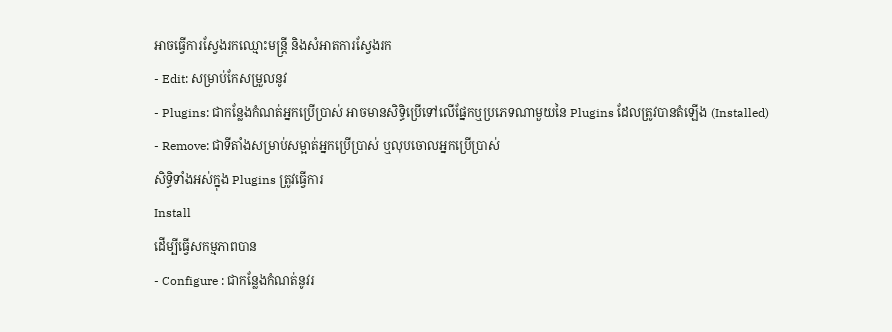អាចធ្វើការស្វែងរកឈ្មោះមន្ត្រី និងសំអាតការស្វែងរក
- Edit: សម្រាប់កែសម្រួលនូវ
- Plugins: ជាកន្លែងកំណត់អ្នកប្រើប្រាស់ អាចមានសិទ្ធិប្រើទៅលើផ្នែកឬប្រភេទណាមួយនៃ Plugins ដែលត្រូវបានតំឡើង (Installed)
- Remove: ជាទីតាំងសម្រាប់សម្អាត់អ្នកប្រើប្រាស់ ឬលុបចោលអ្នកប្រើប្រាស់
សិទ្ធិទាំងអស់ក្នុង Plugins ត្រូវធ្វើការ
Install
ដើម្បីធ្វើសកម្មភាពបាន
- Configure : ជាកន្លែងកំណត់នូវរ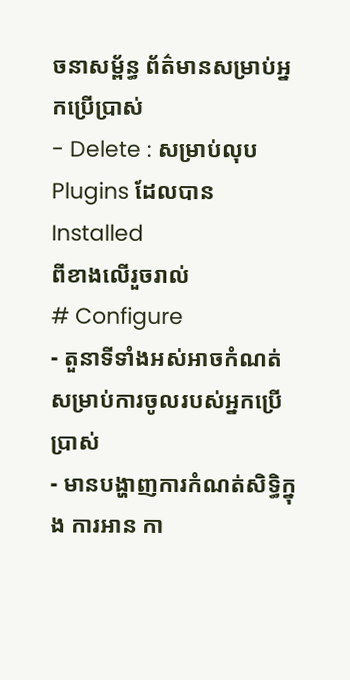ចនាសម្ព័ន្ធ ព័ត៌មានសម្រាប់អ្នកប្រើប្រាស់
- Delete : សម្រាប់លុប Plugins ដែលបាន
Installed
ពីខាងលើរួចរាល់
# Configure
- តួនាទីទាំងអស់អាចកំណត់សម្រាប់ការចូលរបស់អ្នកប្រើប្រាស់
- មានបង្ហាញការកំណត់សិទ្ធិក្នុង ការអាន កា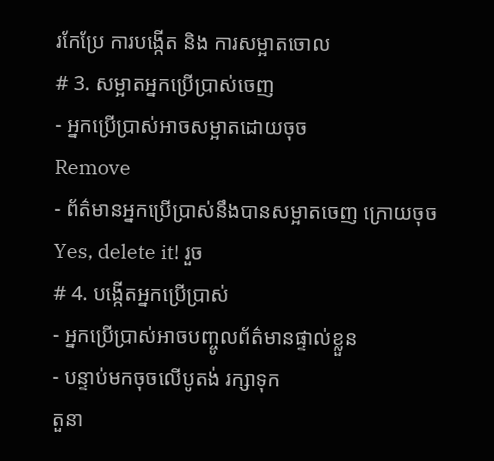រកែប្រែ ការបង្កើត និង ការសម្អាតចោល
# 3. សម្អាតអ្នកប្រើប្រាស់ចេញ
- អ្នកប្រើប្រាស់អាចសម្អាតដោយចុច
Remove
- ព័ត៌មានអ្នកប្រើប្រាស់នឹងបានសម្អាតចេញ ក្រោយចុច Yes, delete it! រួច
# 4. បង្កើតអ្នកប្រើប្រាស់
- អ្នកប្រើប្រាស់អាចបញ្ចូលព័ត៌មានផ្ទាល់ខ្លួន
- បន្ទាប់មកចុចលើបូតង់ រក្សាទុក
តួនា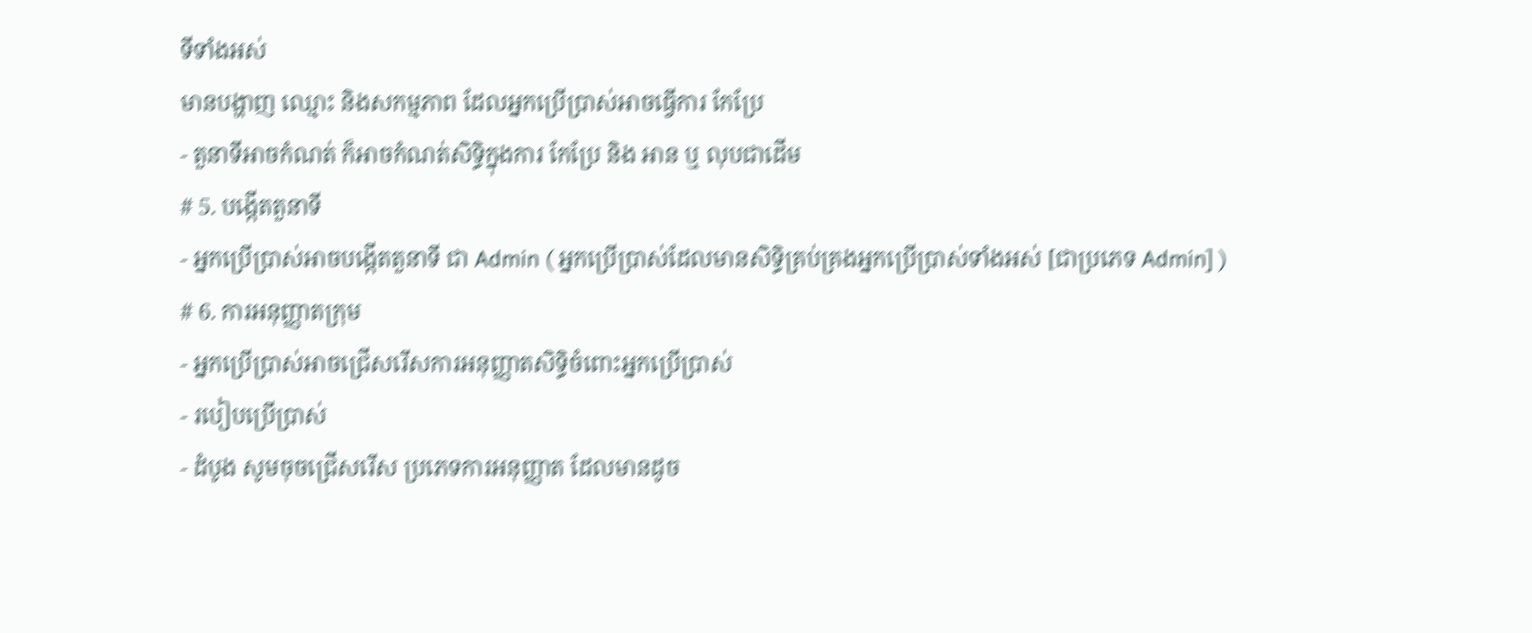ទីទាំងអស់
មានបង្ហាញ ឈ្មោះ និងសកម្មភាព ដែលអ្នកប្រើប្រាស់អាចធ្វើការ កែប្រែ
- តួនាទីអាចកំណត់ ក៏អាចកំណត់សិទ្ធិក្នុងការ កែប្រែ និង អាន ឬ លុបជាដើម
# 5. បង្កើតតួនាទី
- អ្នកប្រើប្រាស់អាចបង្កើតតួនាទី ជា Admin ( អ្នកប្រើប្រាស់ដែលមានសិទ្ធិគ្រប់គ្រងអ្នកប្រើប្រាស់ទាំងអស់ [ជាប្រភេទ Admin] )
# 6. ការអនុញ្ញាតក្រុម
- អ្នកប្រើប្រាស់អាចជ្រើសរើសការអនុញ្ញាតសិទ្ធិចំពោះអ្នកប្រើប្រាស់
- របៀបប្រើប្រាស់
- ដំបូង សូមចុចជ្រើសរើស ប្រភេទការអនុញ្ញាត ដែលមានដូច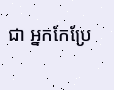ជា អ្នកកែប្រែ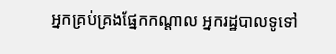អ្នកគ្រប់គ្រងផ្នែកកណ្តាល អ្នករដ្ឋបាលទូទៅ